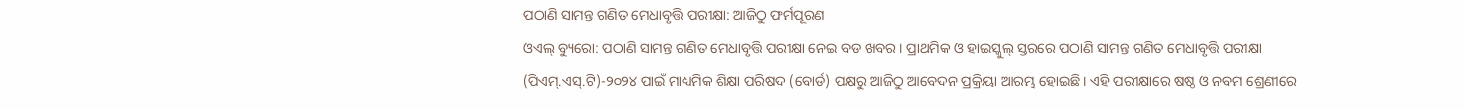ପଠାଣି ସାମନ୍ତ ଗଣିତ ମେଧାବୃତ୍ତି ପରୀକ୍ଷା: ଆଜିଠୁ ଫର୍ମପୂରଣ
ଓଏଲ୍ ବ୍ୟୁରୋ: ପଠାଣି ସାମନ୍ତ ଗଣିତ ମେଧାବୃତ୍ତି ପରୀକ୍ଷା ନେଇ ବଡ ଖବର। ପ୍ରାଥମିକ ଓ ହାଇସ୍କୁଲ୍ ସ୍ତରରେ ପଠାଣି ସାମନ୍ତ ଗଣିତ ମେଧାବୃତ୍ତି ପରୀକ୍ଷା (ପିଏମ୍.ଏସ୍.ଟି)-୨୦୨୪ ପାଇଁ ମାଧ୍ୟମିକ ଶିକ୍ଷା ପରିଷଦ (ବୋର୍ଡ) ପକ୍ଷରୁ ଆଜିଠୁ ଆବେଦନ ପ୍ରକ୍ରିୟା ଆରମ୍ଭ ହୋଇଛି। ଏହି ପରୀକ୍ଷାରେ ଷଷ୍ଠ ଓ ନବମ ଶ୍ରେଣୀରେ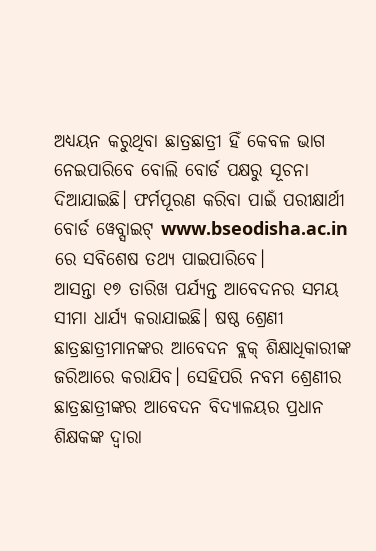ଅଧ୍ୟୟନ କରୁଥିବା ଛାତ୍ରଛାତ୍ରୀ ହିଁ କେବଳ ଭାଗ ନେଇପାରିବେ ବୋଲି ବୋର୍ଡ ପକ୍ଷରୁ ସୂଚନା ଦିଆଯାଇଛି। ଫର୍ମପୂରଣ କରିବା ପାଇଁ ପରୀକ୍ଷାର୍ଥୀ ବୋର୍ଡ ୱେବ୍ସାଇଟ୍ www.bseodisha.ac.in ରେ ସବିଶେଷ ତଥ୍ୟ ପାଇପାରିବେ।
ଆସନ୍ତା ୧୭ ତାରିଖ ପର୍ଯ୍ୟନ୍ତ ଆବେଦନର ସମୟ ସୀମା ଧାର୍ଯ୍ୟ କରାଯାଇଛି। ଷଷ୍ଠ ଶ୍ରେଣୀ ଛାତ୍ରଛାତ୍ରୀମାନଙ୍କର ଆବେଦନ ବ୍ଲକ୍ ଶିକ୍ଷାଧିକାରୀଙ୍କ ଜରିଆରେ କରାଯିବ। ସେହିପରି ନବମ ଶ୍ରେଣୀର ଛାତ୍ରଛାତ୍ରୀଙ୍କର ଆବେଦନ ବିଦ୍ୟାଳୟର ପ୍ରଧାନ ଶିକ୍ଷକଙ୍କ ଦ୍ୱାରା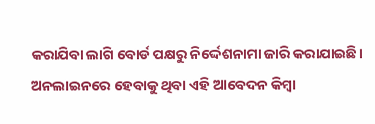କରାଯିବା ଲାଗି ବୋର୍ଡ ପକ୍ଷରୁ ନିର୍ଦ୍ଦେଶନାମା ଜାରି କରାଯାଇଛି।
ଅନଲାଇନରେ ହେବାକୁ ଥିବା ଏହି ଆବେଦନ କିମ୍ବା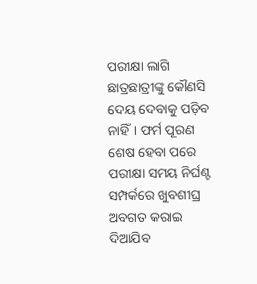ପରୀକ୍ଷା ଲାଗି ଛାତ୍ରଛାତ୍ରୀଙ୍କୁ କୌଣସି ଦେୟ ଦେବାକୁ ପଡ଼ିବ ନାହିଁ। ଫର୍ମ ପୂରଣ ଶେଷ ହେବା ପରେ ପରୀକ୍ଷା ସମୟ ନିର୍ଘଣ୍ଟ ସମ୍ପର୍କରେ ଖୁବଶୀଘ୍ର ଅବଗତ କରାଇ ଦିଆଯିବ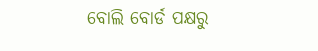ବୋଲି ବୋର୍ଡ ପକ୍ଷରୁ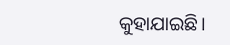କୁହାଯାଇଛି।